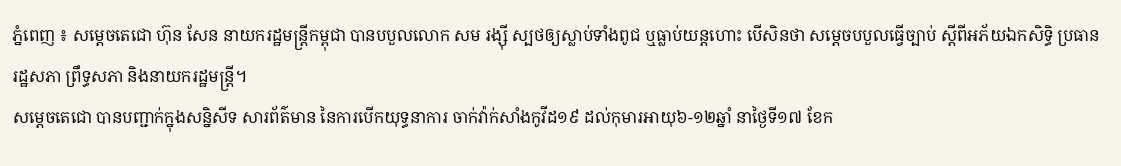ភ្នំពេញ ៖ សម្តេចតេជោ ហ៊ុន សែន នាយករដ្ឋមន្ត្រីកម្ពុជា បានបបួលលោក សម រង្ស៊ី ស្បថឲ្យស្លាប់ទាំងពូជ ឬធ្លាប់យន្តហោះ បើសិនថា សម្តេចបបួលធ្វើច្បាប់ ស្តីពីអភ័យឯកសិទ្ធិ ប្រធានរដ្ឋសភា ព្រឹទ្ធសភា និងនាយករដ្ឋមន្ត្រី។
សម្តេចតេជោ បានបញ្ជាក់ក្នុងសន្និសីទ សារព័ត៌មាន នៃការបើកយុទ្ធនាការ ចាក់វ៉ាក់សាំងកូវីដ១៩ ដល់កុមារអាយុ៦-១២ឆ្នាំ នាថ្ងៃទី១៧ ខែក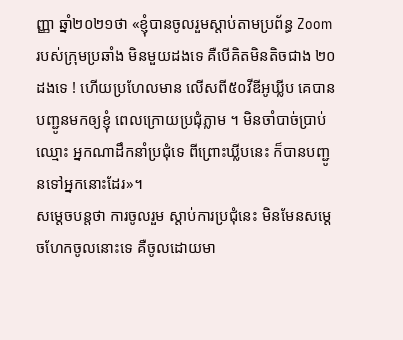ញ្ញា ឆ្នាំ២០២១ថា «ខ្ញុំបានចូលរួមស្តាប់តាមប្រព័ន្ធ Zoom របស់ក្រុមប្រឆាំង មិនមួយដងទេ គឺបើគិតមិនតិចជាង ២០ដងទេ ! ហើយប្រហែលមាន លើសពី៥០វីឌីអូឃ្លីប គេបានបញ្ជូនមកឲ្យខ្ញុំ ពេលក្រោយប្រជុំភ្លាម ។ មិនចាំបាច់ប្រាប់ឈ្មោះ អ្នកណាដឹកនាំប្រជុំទេ ពីព្រោះឃ្លីបនេះ ក៏បានបញ្ជូនទៅអ្នកនោះដែរ»។
សម្តេចបន្តថា ការចូលរួម ស្តាប់ការប្រជុំនេះ មិនមែនសម្តេចហែកចូលនោះទេ គឺចូលដោយមា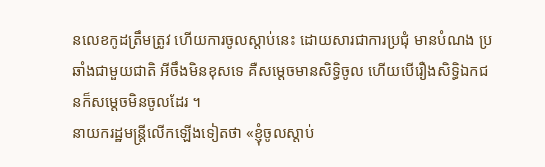នលេខកូដត្រឹមត្រូវ ហើយការចូលស្តាប់នេះ ដោយសារជាការប្រជុំ មានបំណង ប្រឆាំងជាមួយជាតិ អីចឹងមិនខុសទេ គឺសម្តេចមានសិទ្ធិចូល ហើយបើរឿងសិទ្ធិឯកជនក៏សម្តេចមិនចូលដែរ ។
នាយករដ្ឋមន្រ្តីលើកឡើងទៀតថា «ខ្ញុំចូលស្តាប់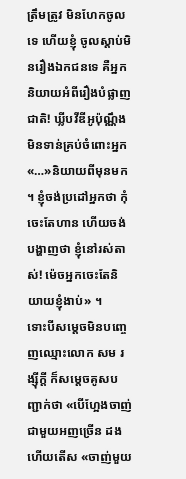ត្រឹមត្រូវ មិនហែកចូលទេ ហើយខ្ញុំ ចូលស្តាប់មិនរឿងឯកជនទេ គឺអ្នកនិយាយអំពីរឿងបំផ្លាញជាតិ! ឃ្លីបវីឌីអូប៉ុណ្ណឹងមិនទាន់គ្រប់ចំពោះអ្នក«…»និយាយពីមុនមក ។ ខ្ញុំចង់ប្រដៅអ្នកថា កុំចេះតែហាន ហើយចង់បង្ហាញថា ខ្ញុំនៅរស់តាស់! ម៉េចអ្នកចេះតែនិយាយខ្ញុំងាប់» ។
ទោះបីសម្តេចមិនបញ្ចេញឈ្មោះលោក សម រង្ស៊ីក្តី ក៏សម្តេចគូសបញ្ជាក់ថា «បើហ្អែងចាញ់ជាមួយអញច្រើន ដងហើយតើស «ចាញ់មួយ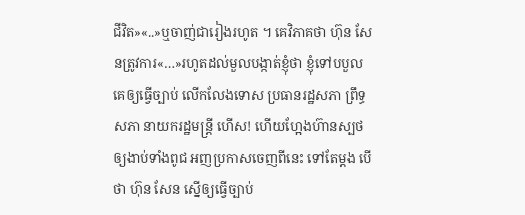ជីវិត»«..»ឬចាញ់ជារៀងរហូត ។ គេវិភាគថា ហ៊ុន សែនត្រូវការ«…»រហូតដល់មួលបង្កាត់ខ្ញុំថា ខ្ញុំទៅបបួលគេឲ្យធ្វើច្បាប់ លើកលែងទោស ប្រធានរដ្ឋសភា ព្រឹទ្ធសភា នាយករដ្ឋមន្ត្រី ហើស! ហើយហ្អែងហ៊ានស្បថឲ្យងាប់ទាំងពូជ អញប្រកាសចេញពីនេះ ទៅតែម្តង បើថា ហ៊ុន សែន ស្នើឲ្យធ្វើច្បាប់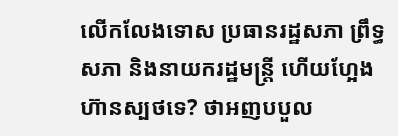លើកលែងទោស ប្រធានរដ្ឋសភា ព្រឹទ្ធសភា និងនាយករដ្ឋមន្ត្រី ហើយហ្អែងហ៊ានស្បថទេ? ថាអញបបួល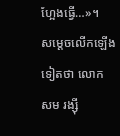ហ្អែងធ្វើ…»។
សម្តេចលើកឡើងទៀតថា លោក សម រង្ស៊ី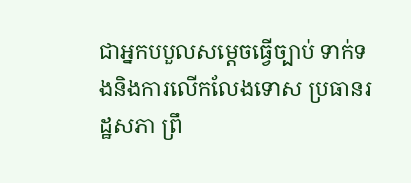ជាអ្នកបបួលសម្តេចធ្វើច្បាប់ ទាក់ទងនិងការលើកលែងទោស ប្រធានរដ្ឋសភា ព្រឹ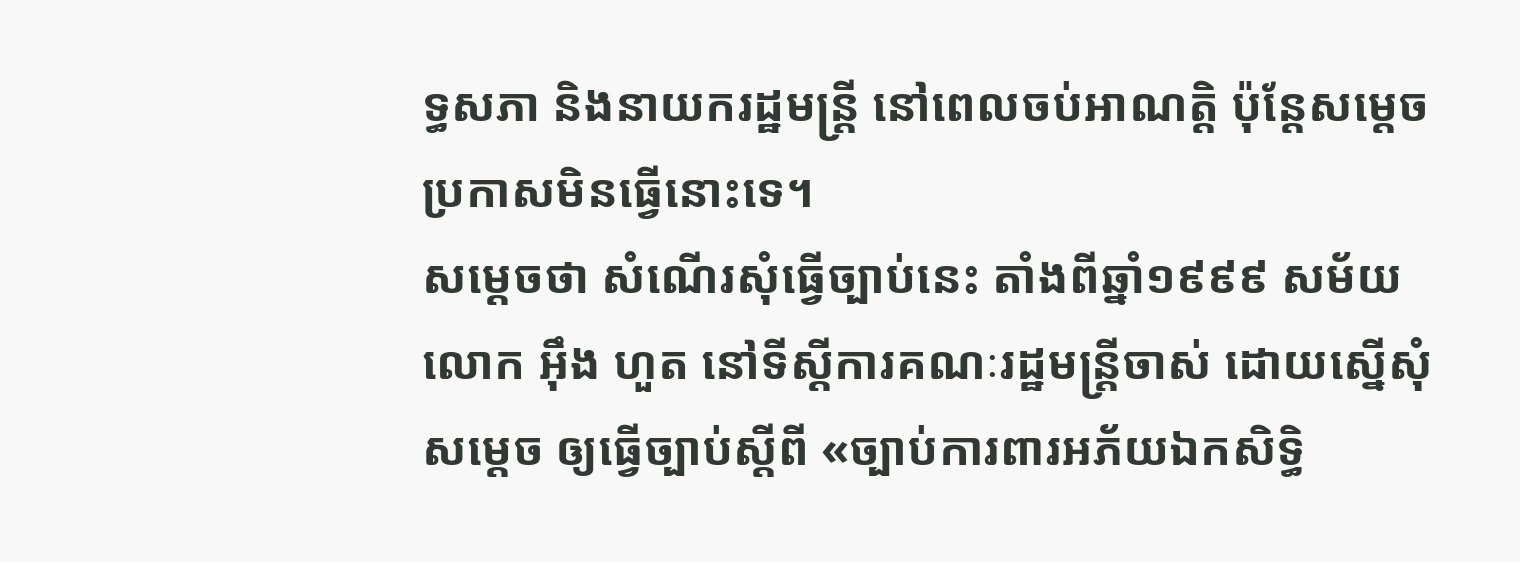ទ្ធសភា និងនាយករដ្ឋមន្ត្រី នៅពេលចប់អាណត្តិ ប៉ុន្តែសម្តេចប្រកាសមិនធ្វើនោះទេ។
សម្តេចថា សំណើរសុំធ្វើច្បាប់នេះ តាំងពីឆ្នាំ១៩៩៩ សម័យលោក អ៊ឹង ហួត នៅទីស្តីការគណៈរដ្ឋមន្ត្រីចាស់ ដោយស្នើសុំសម្តេច ឲ្យធ្វើច្បាប់ស្តីពី «ច្បាប់ការពារអភ័យឯកសិទ្ធិ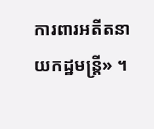ការពារអតីតនាយកដ្ឋមន្ត្រី» ។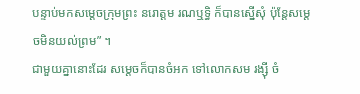បន្ទាប់មកសម្តេចក្រុមព្រះ នរោត្តម រណឬទ្ធិ ក៏បានស្នើសុំ ប៉ុន្តែសម្តេចមិនយល់ព្រម” ។
ជាមួយគ្នានោះដែរ សម្តេចក៏បានចំអក ទៅលោកសម រង្ស៊ី ចំ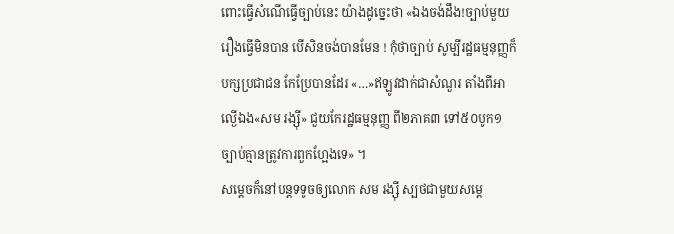ពោះធ្វើសំណើធ្វើច្បាប់នេះ យ៉ាងដូច្នេះថា «ឯងចង់ដឹង!ច្បាប់មួយរឿងធ្វើមិនបាន បើសិនចង់បានមែន ! កុំថាច្បាប់ សូម្បីរដ្ឋធម្មនុញ្ញក៏បក្សប្រជាជន កែប្រែបានដែរ «…»ឥឡូវដាក់ជាសំណួរ តាំងពីអាល្ងើឯង«សម រង្ស៊ី» ជួយកែរដ្ឋធម្មនុញ្ញ ពី២ភាគ៣ ទៅ៥០បូក១ ច្បាប់គ្មានត្រូវការពួកហ្អែងទេ» ។
សម្តេចក៏នៅបន្តទទូចឲ្យលោក សម រង្ស៊ី ស្បថជាមួយសម្តេ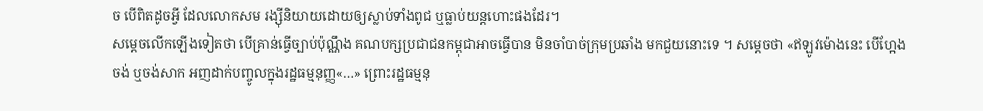ច បើពិតដូចអ្វី ដែលលោកសម រង្ស៊ីនិយាយដោយឲ្យស្លាប់ទាំងពូជ ឬធ្លាប់យន្តហោះផងដែរ។
សម្តេចលើកឡើងទៀតថា បើគ្រាន់ធ្វើច្បាប់ប៉ុណ្ណឹង គណបក្សប្រជាជនកម្ពុជាអាចធ្វើបាន មិនចាំបាច់ក្រុមប្រឆាំង មកជួយនោះទេ ។ សម្តេចថា «ឥឡូវម៉ោងនេះ បើហ្អែងចង់ ឬចង់សាក អញដាក់បញ្ចូលក្នុងរដ្ឋធម្មនុញ្ញ«…» ព្រោះរដ្ឋធម្មនុ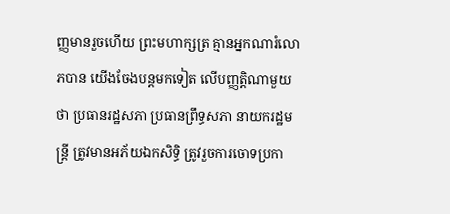ញ្ញមានរួចហើយ ព្រះមហាក្សត្រ គ្មានអ្នកណារំលោភបាន យើងចែងបន្តមកទៀត លើបញ្ញត្តិណាមួយថា ប្រធានរដ្ឋសភា ប្រធានព្រឹទ្ធសភា នាយករដ្ឋមន្ត្រី ត្រូវមានអភ័យឯកសិទ្ធិ ត្រូវរួចការចោទប្រកា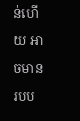ន់ហើយ អាចមានរបប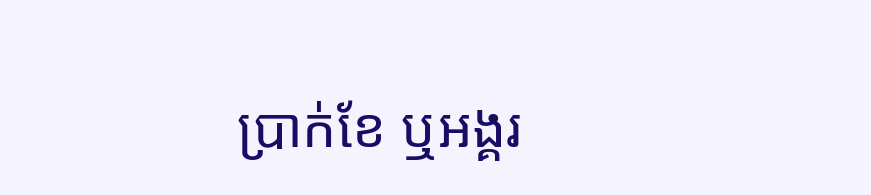ប្រាក់ខែ ឬអង្គរ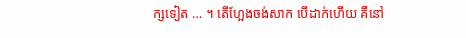ក្សទៀត … ។ តើហ្អែងចង់សាក បើដាក់ហើយ គឺនៅ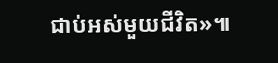ជាប់អស់មួយជីវិត»៕